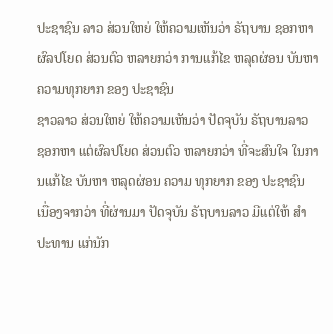ປະຊາຊົນ ລາວ ສ່ວນໃຫຍ່ ໃຫ້ຄວາມເຫັນວ່າ ຣັຖບານ ຊອກຫາ ຜົລປໂຍດ ສ່ວນຕົວ ຫລາຍກວ່າ ການແກ້ໄຂ ຫລຸດຜ່ອນ ບັນຫາ ຄວາມທຸກຍາກ ຂອງ ປະຊາຊົນ
ຊາວລາວ ສ່ວນໃຫຍ່ ໃຫ້ຄວາມເຫັນວ່າ ປັດຈຸບັນ ຣັຖບານລາວ ຊອກຫາ ແຕ່ຜົລປໂຍດ ສ່ວນຕົວ ຫລາຍກວ່າ ທີ່ຈະສົນໃຈ ໃນການແກ້ໄຂ ບັນຫາ ຫລຸດຜ່ອນ ຄວາມ ທຸກຍາກ ຂອງ ປະຊາຊົນ ເນື່ອງຈາກວ່າ ທີ່ຜ່ານມາ ປັດຈຸບັນ ຣັຖບານລາວ ມີແຕ່ໃຫ້ ສຳປະທານ ແກ່ນັກ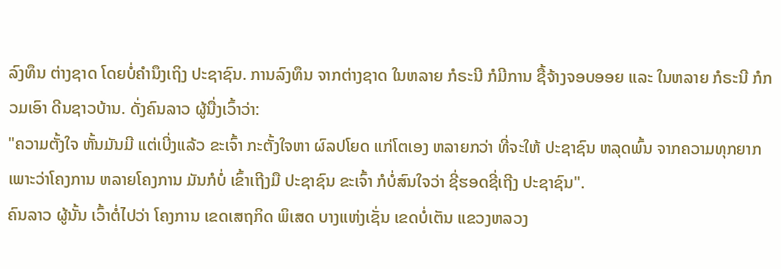ລົງທຶນ ຕ່າງຊາດ ໂດຍບໍ່ຄຳນຶງເຖິງ ປະຊາຊົນ. ການລົງທຶນ ຈາກຕ່າງຊາດ ໃນຫລາຍ ກໍຣະນີ ກໍມີການ ຊື້ຈ້າງຈອບອອຍ ແລະ ໃນຫລາຍ ກໍຣະນີ ກໍກວມເອົາ ດີນຊາວບ້ານ. ດັ່ງຄົນລາວ ຜູ້ນື່ງເວົ້າວ່າ:
"ຄວາມຕັ້ງໃຈ ຫັ້ນມັນມີ ແຕ່ເບີ່ງແລ້ວ ຂະເຈົ້າ ກະຕັ້ງໃຈຫາ ຜົລປໂຍດ ແກ່ໂຕເອງ ຫລາຍກວ່າ ທີ່ຈະໃຫ້ ປະຊາຊົນ ຫລຸດພົ້ນ ຈາກຄວາມທຸກຍາກ ເພາະວ່າໂຄງການ ຫລາຍໂຄງການ ມັນກໍບໍ່ ເຂົ້າເຖີງມື ປະຊາຊົນ ຂະເຈົ້າ ກໍບໍ່ສົນໃຈວ່າ ຊີ່ຮອດຊີ່ເຖີງ ປະຊາຊົນ".
ຄົນລາວ ຜູ້ນັ້ນ ເວົ້າຕໍ່ໄປວ່າ ໂຄງການ ເຂດເສຖກິດ ພິເສດ ບາງແຫ່ງເຊັ່ນ ເຂດບໍ່ເຕັນ ແຂວງຫລວງ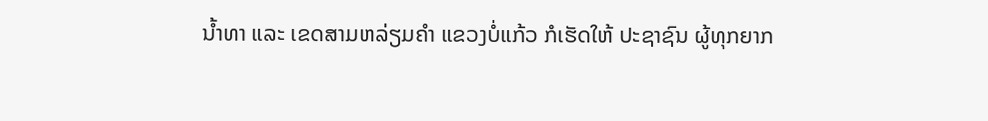ນ້ຳທາ ແລະ ເຂດສາມຫລ່ຽມຄຳ ແຂວງບໍ່ແກ້ວ ກໍເຮັດໃຫ້ ປະຊາຊົນ ຜູ້ທຸກຍາກ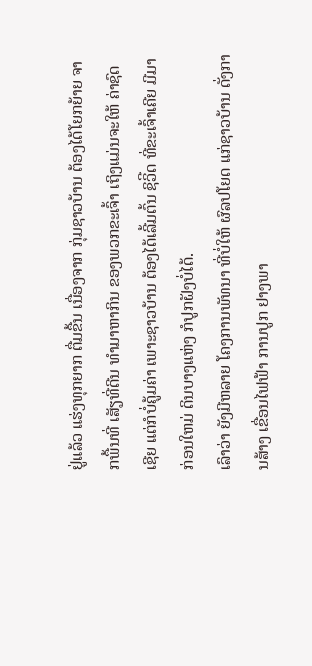ຢູ່ແລ້ວ ແຮ່ງທຸກຍາກ ຕື່ມຂື້ນ ເນື່ອງຈາກ ກຸ່ມຊາວບ້ານ ຕ້ອງໄດ້ໂຍກຍ້າຍ ຈາກພື້ນທີ່ ເສັຽທີ່ດີນ ທຳມາຫາກິນ ຂອງພວກຂະເຈົ້າ ເຖິງແມ່ນຈະໃຫ້ ຄ່າຊົດເຊີຍ ແຕ່ກໍບໍ່ຄູ້ມຄ່າ ເພາະຊາວບ້ານ ຕ້ອງໄດ້ເລີ້ມຕົ້ນ ຊິວິີດ ທີ່ຂະເຈົ້າເຄີຍ ມີມາກ່ອນໃຫມ່ ດິນບາງແຫ່ງ ກໍປູກຝັງບໍ່ໄດ້.
ເລົາວ່າ ຍັງມີຫລາຍ ໂຄງການພັທນາ ທີ່ບໍ່ໃຫ້ ຜົລປໂຍດ ແກ່ຊາວບ້ານ ດັ່ງການສ້າງ ເຂື່ອນໄຟຟ້າ ການປູກ ຢາງພາ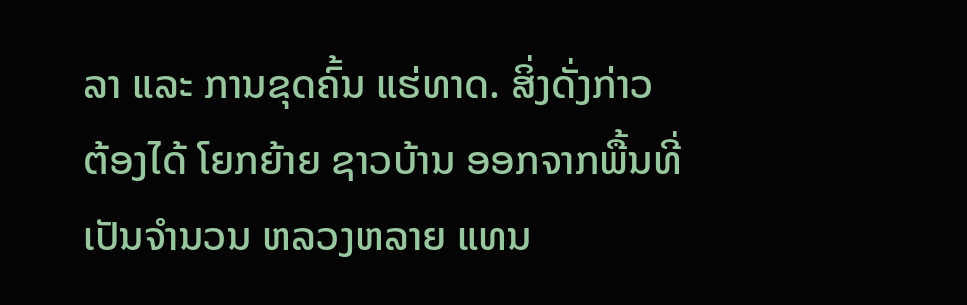ລາ ແລະ ການຂຸດຄົ້ນ ແຮ່ທາດ. ສິ່ງດັ່ງກ່າວ ຕ້ອງໄດ້ ໂຍກຍ້າຍ ຊາວບ້ານ ອອກຈາກພື້ນທີ່ ເປັນຈຳນວນ ຫລວງຫລາຍ ແທນ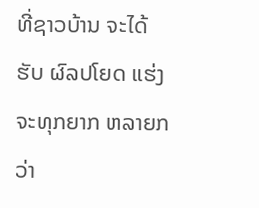ທີ່ຊາວບ້ານ ຈະໄດ້ຮັບ ຜົລປໂຍດ ແຮ່ງຈະທຸກຍາກ ຫລາຍກວ່າ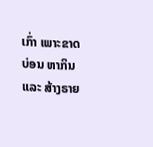ເກົ່າ ເພາະຂາດບ່ອນ ຫາກິນ ແລະ ສ້າງຣາຍ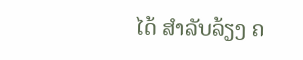ໄດ້ ສຳລັບລ້ຽງ ຄ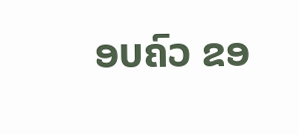ອບຄົວ ຂອ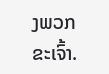ງພວກຂະເຈົ້າ.